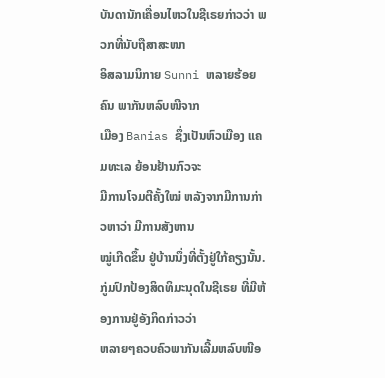ບັນດານັກເຄື່ອນໄຫວໃນຊີເຣຍກ່າວວ່າ ພວກທີ່ນັບຖືສາສະໜາ
ອິສລາມນິກາຍ Sunni ຫລາຍຮ້ອຍຄົນ ພາກັນຫລົບໜີຈາກ
ເມືອງ Banias ຊຶ່ງເປັນຫົວເມືອງ ແຄມທະເລ ຍ້ອນຢ້ານກົວຈະ
ມີການໂຈມຕີຄັ້ງໃໝ່ ຫລັງຈາກມີການກ່າວຫາວ່າ ມີການສັງຫານ
ໝູ່ເກີດຂຶ້ນ ຢູ່ບ້ານນຶ່ງທີ່ຕັ້ງຢູ່ໃກ້ຄຽງນັ້ນ.
ກູ່ມປົກປ້ອງສິດທິມະນຸດໃນຊີເຣຍ ທີ່ມີຫ້ອງການຢູ່ອັງກິດກ່າວວ່າ
ຫລາຍໆຄວບຄົວພາກັນເລີ້ມຫລົບໜີອ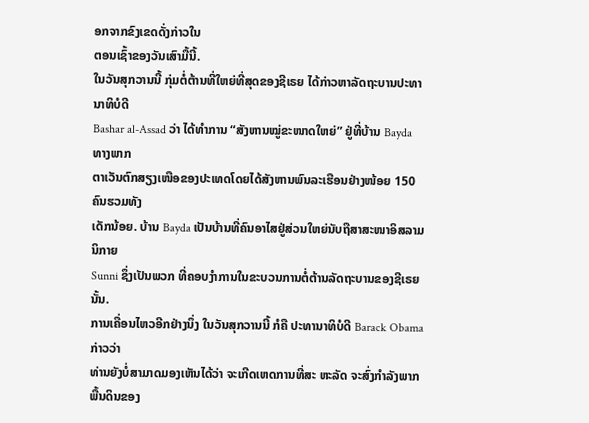ອກຈາກຂົງເຂດດັ່ງກ່າວໃນ
ຕອນເຊົ້າຂອງວັນເສົາມື້ນີ້.
ໃນວັນສຸກວານນີ້ ກຸ່ມຕໍ່ຕ້ານທີ່ໃຫຍ່ທີ່ສຸດຂອງຊີເຣຍ ໄດ້ກ່າວຫາລັດຖະບານປະທານາທິບໍດີ
Bashar al-Assad ວ່າ ໄດ້ທຳການ “ສັງຫານໝູ່ຂະໜາດໃຫຍ່” ຢູ່ທີ່ບ້ານ Bayda ທາງພາກ
ຕາເວັນຕົກສຽງເໜືອຂອງປະເທດໂດຍໄດ້ສັງຫານພົນລະເຮືອນຢ່າງໜ້ອຍ 150 ຄົນຮວມທັງ
ເດັກນ້ອຍ. ບ້ານ Bayda ເປັນບ້ານທີ່ຄົນອາໄສຢູ່ສ່ວນໃຫຍ່ນັບຖືສາສະໜາອິສລາມ ນິກາຍ
Sunni ຊຶ່ງເປັນພວກ ທີ່ຄອບງໍາການໃນຂະບວນການຕໍ່ຕ້ານລັດຖະບານຂອງຊີເຣຍນັ້ນ.
ການເຄື່ອນໄຫວອີກຢ່າງນຶ່ງ ໃນວັນສຸກວານນີ້ ກໍຄື ປະທານາທິບໍດີ Barack Obama ກ່າວວ່າ
ທ່ານຍັງບໍ່ສາມາດມອງເຫັນໄດ້ວ່າ ຈະເກີດເຫດການທີ່ສະ ຫະລັດ ຈະສົ່ງກຳລັງພາກພື້ນດິນຂອງ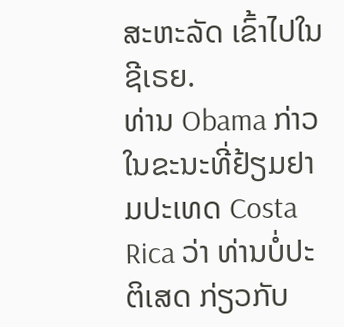ສະຫະລັດ ເຂົ້າໄປໃນຊີເຣຍ.
ທ່ານ Obama ກ່າວໃນຂະນະທີ່ຢ້ຽມຢາມປະເທດ Costa Rica ວ່າ ທ່ານບໍ່ປະຕິເສດ ກ່ຽວກັບ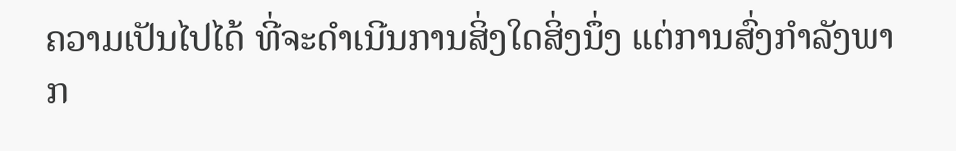ຄວາມເປັນໄປໄດ້ ທີ່ຈະດຳເນີນການສິ່ງໃດສິ່ງນຶ່ງ ແຕ່ການສົ່ງກຳລັງພາກ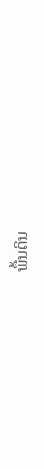ພື້ນດິນ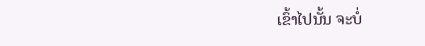ເຂົ້າໄປນັ້ນ ຈະບໍ່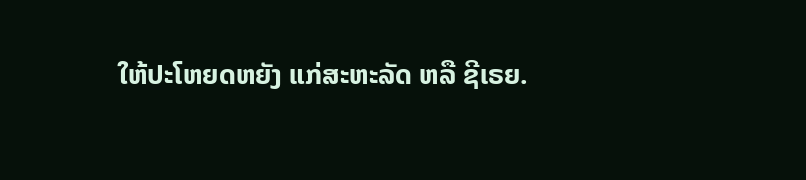ໃຫ້ປະໂຫຍດຫຍັງ ແກ່ສະຫະລັດ ຫລື ຊີເຣຍ.